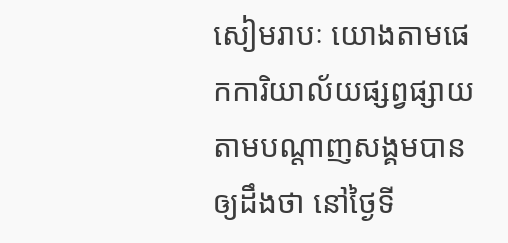សៀមរាបៈ យោងតាមផេកការិយាល័យផ្សព្វផ្សាយតាមបណ្តាញសង្គមបានឲ្យដឹងថា នៅថ្ងៃទី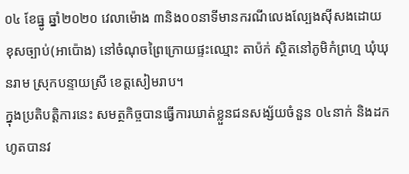០៤ ខែធ្នូ ឆ្នាំ២០២០ វេលាម៉ោង ៣និង០០នាទីមានករណីលេងល្បែងស៊ីសងដោយខុសច្បាប់(អាប៉ោង) នៅចំណុចព្រៃក្រោយផ្ទះឈ្មោះ តាប៉ក់ ស្ថិតនៅភូមិកំព្រហ្ម ឃុំឃុនរាម ស្រុកបន្ទាយស្រី ខេត្តសៀមរាប។
ក្នុងប្រតិបត្តិការនេះ សមត្ថកិច្ចបានធ្វើការឃាត់ខ្លួនជនសង្ស័យចំនួន ០៤នាក់ និងដកហូតបានវ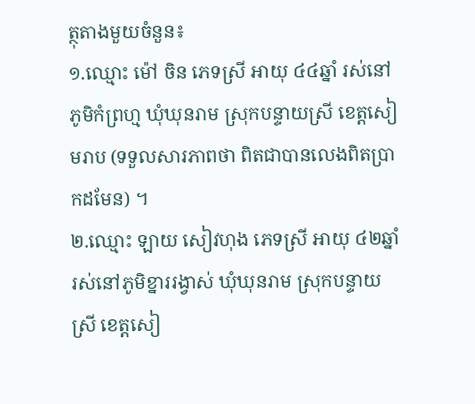ត្ថុតាងមួយចំនួន៖
១.ឈ្មោះ ម៉ៅ ចិន ភេទស្រី អាយុ ៤៤ឆ្នាំ រស់នៅភូមិកំព្រហ្ម ឃុំឃុនរាម ស្រុកបន្ទាយស្រី ខេត្តសៀមរាប (ទទួលសារភាពថា ពិតជាបានលេងពិតប្រាកដមែន) ។
២.ឈ្មោះ ឡាយ សៀវហុង ភេទស្រី អាយុ ៤២ឆ្នាំ រស់នៅភូមិខ្នាររង្វាស់ ឃុំឃុនរាម ស្រុកបន្ទាយស្រី ខេត្តសៀ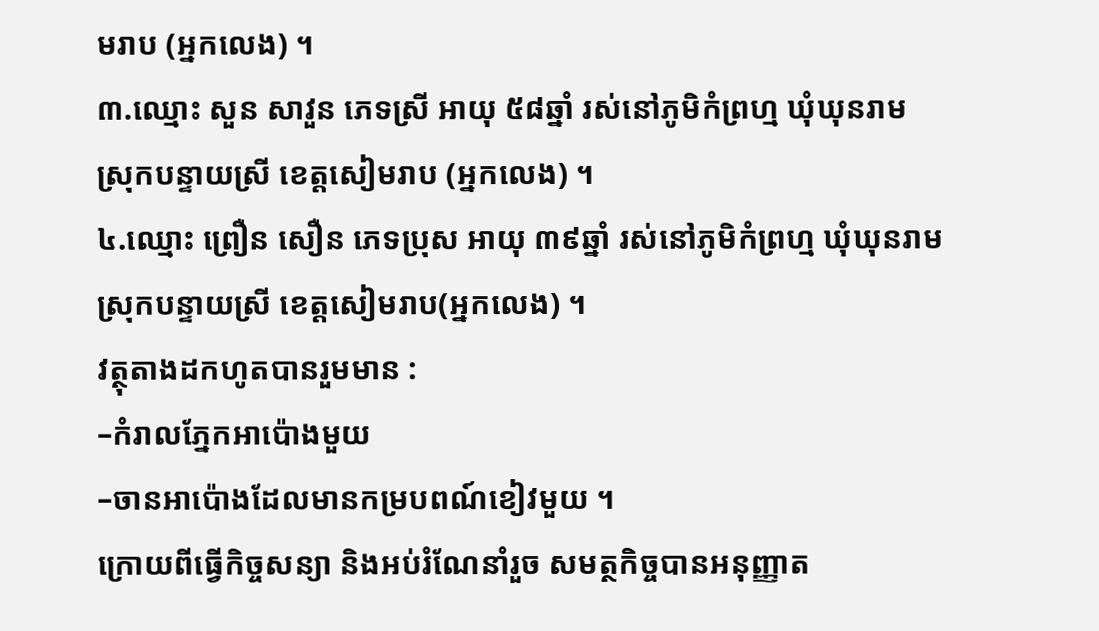មរាប (អ្នកលេង) ។
៣.ឈ្មោះ សួន សាវួន ភេទស្រី អាយុ ៥៨ឆ្នាំ រស់នៅភូមិកំព្រហ្ម ឃុំឃុនរាម ស្រុកបន្ទាយស្រី ខេត្តសៀមរាប (អ្នកលេង) ។
៤.ឈ្មោះ ព្រឿន សឿន ភេទប្រុស អាយុ ៣៩ឆ្នាំ រស់នៅភូមិកំព្រហ្ម ឃុំឃុនរាម ស្រុកបន្ទាយស្រី ខេត្តសៀមរាប(អ្នកលេង) ។
វត្ថុតាងដកហូតបានរួមមាន :
–កំរាលភ្នែកអាប៉ោងមួយ
–ចានអាប៉ោងដែលមានកម្របពណ៍ខៀវមួយ ។
ក្រោយពីធ្វើកិច្ចសន្យា និងអប់រំណែនាំរួច សមត្ថកិច្ចបានអនុញ្ញាត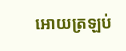អោយត្រឡប់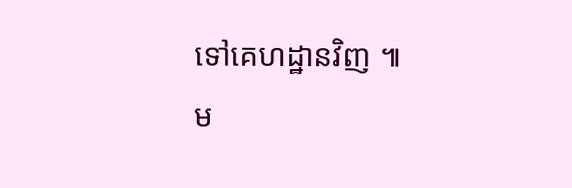ទៅគេហដ្ឋានវិញ ៕
ម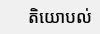តិយោបល់